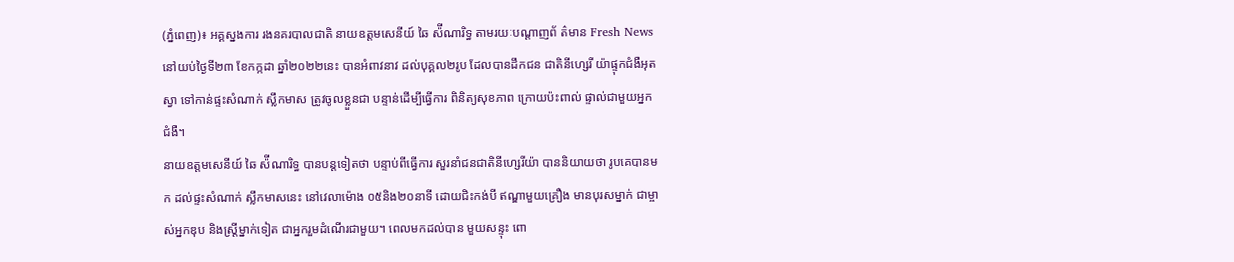(ភ្នំពេញ)៖ អគ្គស្នងការ រងនគរបាលជាតិ នាយឧត្តមសេនីយ៍ ឆៃ ស៉ីណារិទ្ធ តាមរយៈបណ្ដាញព័ ត៌មាន Fresh News នៅយប់ថ្ងៃទី២៣ ខែកក្កដា ឆ្នាំ២០២២នេះ បានអំពាវនាវ ដល់បុគ្គល២រូប ដែលបានដឹកជន ជាតិនីហ្សេរី យ៉ាផ្ទុកជំងឺអុតស្វា ទៅកាន់ផ្ទះសំណាក់ ស្លឹកមាស ត្រូវចូលខ្លួនជា បន្ទាន់ដើម្បីធ្វើការ ពិនិត្យសុខភាព ក្រោយប៉ះពាល់ ផ្ទាល់ជាមួយអ្នកជំងឺ។
នាយឧត្តមសេនីយ៍ ឆៃ ស៉ីណារិទ្ធ បានបន្ដទៀតថា បន្ទាប់ពីធ្វើការ សួរនាំជនជាតិនីហ្សេរីយ៉ា បាននិយាយថា រូបគេបានមក ដល់ផ្ទះសំណាក់ ស្លឹកមាសនេះ នៅវេលាម៉ោង ០៥និង២០នាទី ដោយជិះកង់បី ឥណ្ឌាមួយគ្រឿង មានបុរសម្នាក់ ជាម្ចាស់អ្នកឌុប និងស្ដ្រីម្នាក់ទៀត ជាអ្នករួមដំណើរជាមួយ។ ពេលមកដល់បាន មួយសន្ទុះ ពោ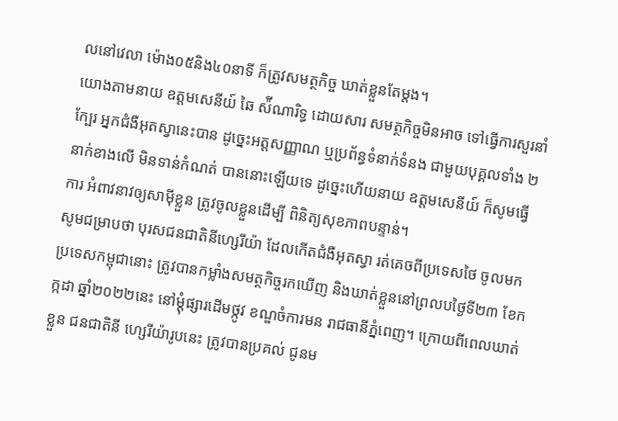លនៅវេលា ម៉ោង០៥និង៤០នាទី ក៏ត្រូវសមត្ថកិច្ច ឃាត់ខ្លួនតែម្ដង។
យោងតាមនាយ ឧត្តមសេនីយ៍ ឆៃ ស៉ីណារិទ្ធ ដោយសារ សមត្ថកិច្ចមិនអាច ទៅធ្វើការសួរនាំក្បែរ អ្នកជំងឺអុតស្វានេះបាន ដូច្នេះអត្តសញ្ញាណ ឬប្រព័ន្ធទំនាក់ទំនង ជាមួយបុគ្គលទាំង ២នាក់ខាងលើ មិនទាន់កំណត់ បាននោះឡើយទេ ដូច្នេះហើយនាយ ឧត្តមសេនីយ៍ ក៏សូមធ្វើការ អំពាវនាវឲ្យសាម៉ីខ្លួន ត្រូវចូលខ្លួនដើម្បី ពិនិត្យសុខភាពបន្ទាន់។
សូមជម្រាបថា បុរសជនជាតិនីហ្សេរីយ៉ា ដែលកើតជំងឺអុតស្វា រត់គេចពីប្រទេសថៃ ចូលមកប្រទេសកម្ពុជានោះ ត្រូវបានកម្លាំងសមត្ថកិច្ចរកឃើញ និងឃាត់ខ្លួននៅព្រលបថ្ងៃទី២៣ ខែកក្កដា ឆ្នាំ២០២២នេះ នៅម្ដុំផ្សារដើមថ្កូវ ខណ្ឌចំការមន រាជធានីភ្នំពេញ។ ក្រោយពីពេលឃាត់ខ្លួន ជនជាតិនី ហ្សេរីយ៉ារូបនេះ ត្រូវបានប្រគល់ ជូនម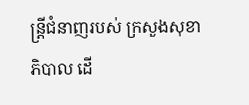ន្ដ្រីជំនាញរបស់ ក្រសួងសុខាភិបាល ដើ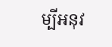ម្បីអនុវ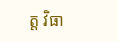ត្ត វិធា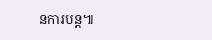នការបន្ដ៕